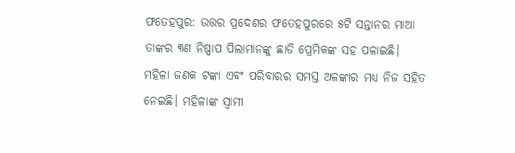ଫତେହପୁର: ଉତ୍ତର ପ୍ରଦେଶର ଫତେହପୁରରେ ୫ଟି ସନ୍ତାନର ମାଆ ତାଙ୍କର ୩ଣ ନିଷ୍ପାପ ପିଲାମାନଙ୍କୁ ଛାଡି ପ୍ରେମିକଙ୍କ ସହ ପଳାଇଛି। ମହିଳା ଜଣକ ଟଙ୍କା ଏବଂ ପରିବାରର ସମସ୍ତ ଅଳଙ୍କାର ମଧ୍ୟ ନିଜ ସହିତ ନେଇଛି। ମହିଳାଙ୍କ ସ୍ୱାମୀ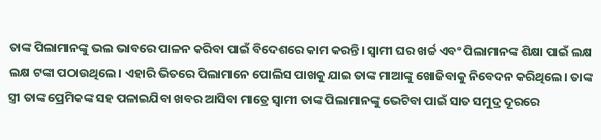ତାଙ୍କ ପିଲାମାନଙ୍କୁ ଭଲ ଭାବରେ ପାଳନ କରିବା ପାଇଁ ବିଦେଶରେ କାମ କରନ୍ତି। ସ୍ୱାମୀ ଘର ଖର୍ଚ୍ଚ ଏବଂ ପିଲାମାନଙ୍କ ଶିକ୍ଷା ପାଇଁ ଲକ୍ଷ ଲକ୍ଷ ଟଙ୍କା ପଠାଉଥିଲେ। ଏହାରି ଭିତରେ ପିଲାମାନେ ପୋଲିସ ପାଖକୁ ଯାଇ ତାଙ୍କ ମାଆଙ୍କୁ ଖୋଜିବାକୁ ନିବେଦନ କରିଥିଲେ। ତାଙ୍କ ସ୍ତ୍ରୀ ତାଙ୍କ ପ୍ରେମିକଙ୍କ ସହ ପଳାଇଯିବା ଖବର ଆସିବା ମାତ୍ରେ ସ୍ୱାମୀ ତାଙ୍କ ପିଲାମାନଙ୍କୁ ଭେଟିବା ପାଇଁ ସାତ ସମୁଦ୍ର ଦୂରରେ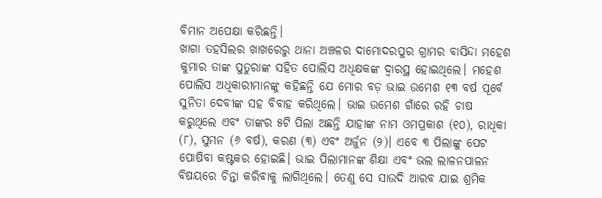ବିମାନ ଅପେକ୍ଷା କରିଛନ୍ତି।
ଖାଗା ତହସିଲର ଖାଖରେରୁ ଥାନା ଅଞ୍ଚଳର ଦାମୋଦରପୁର ଗ୍ରାମର ବାସିନ୍ଦା ମହେଶ କୁମାର ତାଙ୍କ ପୁତୁରାଙ୍କ ସହିତ ପୋଲିସ ଅଧିକ୍ଷକଙ୍କ ଦ୍ୱାରସ୍ଥ ହୋଇଥିଲେ। ମହେଶ ପୋଲିସ ଅଧିକାରୀମାନଙ୍କୁ କହିଛନ୍ତି ଯେ ମୋର ବଡ଼ ଭାଇ ଉମେଶ ୧୩ ବର୍ଷ ପୂର୍ବେ ସୁନିତା ଦେବୀଙ୍କ ସହ ବିବାହ କରିଥିଲେ। ଭାଇ ଉମେଶ ଗାଁରେ ରହି ଚାଷ କରୁଥିଲେ ଏବଂ ତାଙ୍କର ୫ଟି ପିଲା ଅଛନ୍ତି ଯାହାଙ୍କ ନାମ ଓମପ୍ରକାଶ (୧୦), ରାଧିକା (୮), ସୁମନ (୬ ବର୍ଷ), କରଣ (୩) ଏବଂ ଅର୍ଜୁନ (୨)। ଏବେ ୩ ପିଲାଙ୍କୁ ପେଟ ପୋଷିବା କଷ୍ଟକର ହୋଇଛି। ଭାଇ ପିଲାମାନଙ୍କ ଶିକ୍ଷା ଏବଂ ଭଲ ଲାଳନପାଳନ ବିଷୟରେ ଚିନ୍ତା କରିବାକୁ ଲାଗିଥିଲେ। ତେଣୁ ସେ ସାଉଦି ଆରବ ଯାଇ ଶ୍ରମିକ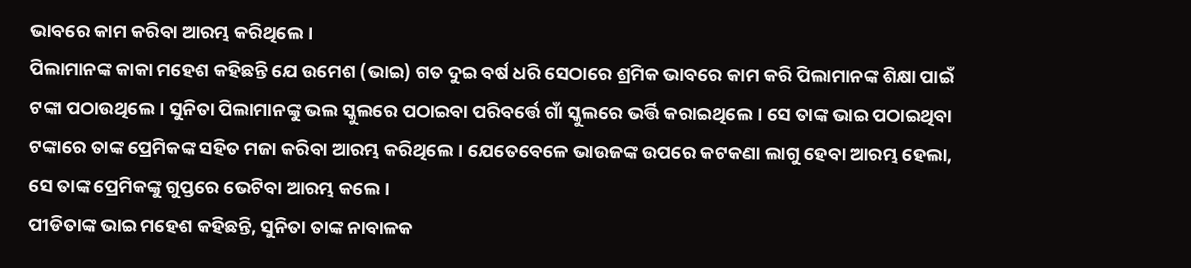ଭାବରେ କାମ କରିବା ଆରମ୍ଭ କରିଥିଲେ।
ପିଲାମାନଙ୍କ କାକା ମହେଶ କହିଛନ୍ତି ଯେ ଉମେଶ (ଭାଇ) ଗତ ଦୁଇ ବର୍ଷ ଧରି ସେଠାରେ ଶ୍ରମିକ ଭାବରେ କାମ କରି ପିଲାମାନଙ୍କ ଶିକ୍ଷା ପାଇଁ ଟଙ୍କା ପଠାଉଥିଲେ। ସୁନିତା ପିଲାମାନଙ୍କୁ ଭଲ ସ୍କୁଲରେ ପଠାଇବା ପରିବର୍ତ୍ତେ ଗାଁ ସ୍କୁଲରେ ଭର୍ତ୍ତି କରାଇଥିଲେ। ସେ ତାଙ୍କ ଭାଇ ପଠାଇଥିବା ଟଙ୍କାରେ ତାଙ୍କ ପ୍ରେମିକଙ୍କ ସହିତ ମଜା କରିବା ଆରମ୍ଭ କରିଥିଲେ। ଯେତେବେଳେ ଭାଉଜଙ୍କ ଉପରେ କଟକଣା ଲାଗୁ ହେବା ଆରମ୍ଭ ହେଲା, ସେ ତାଙ୍କ ପ୍ରେମିକଙ୍କୁ ଗୁପ୍ତରେ ଭେଟିବା ଆରମ୍ଭ କଲେ।
ପୀଡିତାଙ୍କ ଭାଇ ମହେଶ କହିଛନ୍ତି, ସୁନିତା ତାଙ୍କ ନାବାଳକ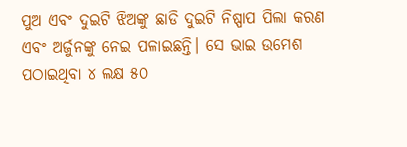ପୁଅ ଏବଂ ଦୁଇଟି ଝିଅଙ୍କୁ ଛାଡି ଦୁଇଟି ନିଷ୍ପାପ ପିଲା କରଣ ଏବଂ ଅର୍ଜୁନଙ୍କୁ ନେଇ ପଳାଇଛନ୍ତି। ସେ ଭାଇ ଉମେଶ ପଠାଇଥିବା ୪ ଲକ୍ଷ ୫୦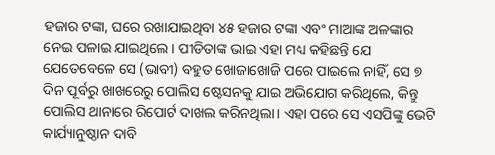ହଜାର ଟଙ୍କା, ଘରେ ରଖାଯାଇଥିବା ୪୫ ହଜାର ଟଙ୍କା ଏବଂ ମାଆଙ୍କ ଅଳଙ୍କାର ନେଇ ପଳାଇ ଯାଇଥିଲେ। ପୀଡିତାଙ୍କ ଭାଇ ଏହା ମଧ୍ୟ କହିଛନ୍ତି ଯେ ଯେତେବେଳେ ସେ (ଭାବୀ) ବହୁତ ଖୋଜାଖୋଜି ପରେ ପାଇଲେ ନାହିଁ, ସେ ୭ ଦିନ ପୂର୍ବରୁ ଖାଖରେରୁ ପୋଲିସ ଷ୍ଟେସନକୁ ଯାଇ ଅଭିଯୋଗ କରିଥିଲେ, କିନ୍ତୁ ପୋଲିସ ଥାନାରେ ରିପୋର୍ଟ ଦାଖଲ କରିନଥିଲା। ଏହା ପରେ ସେ ଏସପିଙ୍କୁ ଭେଟି କାର୍ଯ୍ୟାନୁଷ୍ଠାନ ଦାବି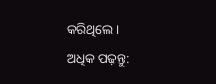କରିଥିଲେ।
ଅଧିକ ପଢ଼ନ୍ତୁ: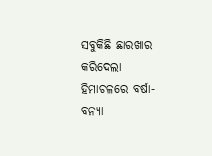ସବୁକିଛି ଛାରଖାର କରିଦେଲା ହିମାଚଳରେ ବର୍ଷା-ବନ୍ୟା